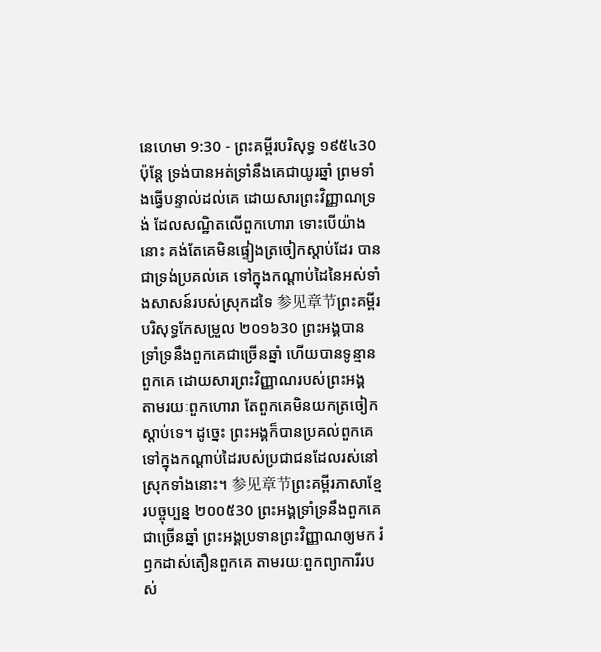នេហេមា 9:30 - ព្រះគម្ពីរបរិសុទ្ធ ១៩៥៤30 ប៉ុន្តែ ទ្រង់បានអត់ទ្រាំនឹងគេជាយូរឆ្នាំ ព្រមទាំងធ្វើបន្ទាល់ដល់គេ ដោយសារព្រះវិញ្ញាណទ្រង់ ដែលសណ្ឋិតលើពួកហោរា ទោះបើយ៉ាងនោះ គង់តែគេមិនផ្ទៀងត្រចៀកស្តាប់ដែរ បានជាទ្រង់ប្រគល់គេ ទៅក្នុងកណ្តាប់ដៃនៃអស់ទាំងសាសន៍របស់ស្រុកដទៃ 参见章节ព្រះគម្ពីរបរិសុទ្ធកែសម្រួល ២០១៦30 ព្រះអង្គបានទ្រាំទ្រនឹងពួកគេជាច្រើនឆ្នាំ ហើយបានទូន្មានពួកគេ ដោយសារព្រះវិញ្ញាណរបស់ព្រះអង្គ តាមរយៈពួកហោរា តែពួកគេមិនយកត្រចៀកស្តាប់ទេ។ ដូច្នេះ ព្រះអង្គក៏បានប្រគល់ពួកគេ ទៅក្នុងកណ្ដាប់ដៃរបស់ប្រជាជនដែលរស់នៅស្រុកទាំងនោះ។ 参见章节ព្រះគម្ពីរភាសាខ្មែរបច្ចុប្បន្ន ២០០៥30 ព្រះអង្គទ្រាំទ្រនឹងពួកគេជាច្រើនឆ្នាំ ព្រះអង្គប្រទានព្រះវិញ្ញាណឲ្យមក រំឭកដាស់តឿនពួកគេ តាមរយៈពួកព្យាការីរបស់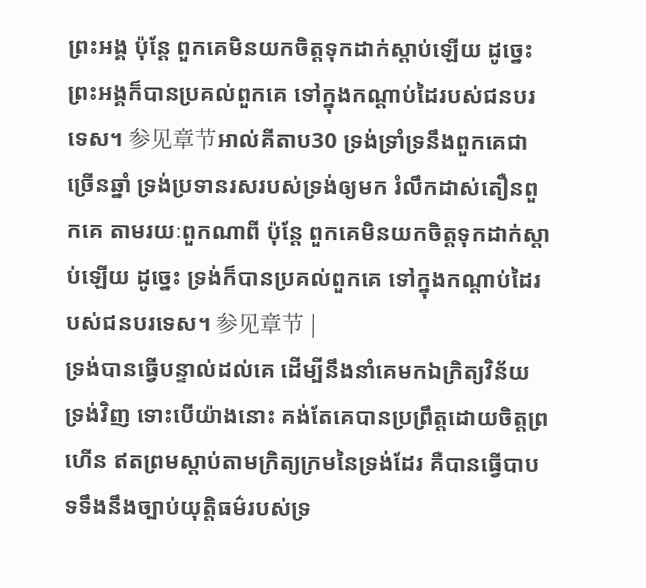ព្រះអង្គ ប៉ុន្តែ ពួកគេមិនយកចិត្តទុកដាក់ស្ដាប់ឡើយ ដូច្នេះ ព្រះអង្គក៏បានប្រគល់ពួកគេ ទៅក្នុងកណ្ដាប់ដៃរបស់ជនបរទេស។ 参见章节អាល់គីតាប30 ទ្រង់ទ្រាំទ្រនឹងពួកគេជាច្រើនឆ្នាំ ទ្រង់ប្រទានរសរបស់ទ្រង់ឲ្យមក រំលឹកដាស់តឿនពួកគេ តាមរយៈពួកណាពី ប៉ុន្តែ ពួកគេមិនយកចិត្តទុកដាក់ស្ដាប់ឡើយ ដូច្នេះ ទ្រង់ក៏បានប្រគល់ពួកគេ ទៅក្នុងកណ្ដាប់ដៃរបស់ជនបរទេស។ 参见章节 |
ទ្រង់បានធ្វើបន្ទាល់ដល់គេ ដើម្បីនឹងនាំគេមកឯក្រិត្យវិន័យទ្រង់វិញ ទោះបើយ៉ាងនោះ គង់តែគេបានប្រព្រឹត្តដោយចិត្តព្រហើន ឥតព្រមស្តាប់តាមក្រិត្យក្រមនៃទ្រង់ដែរ គឺបានធ្វើបាបទទឹងនឹងច្បាប់យុត្តិធម៌របស់ទ្រ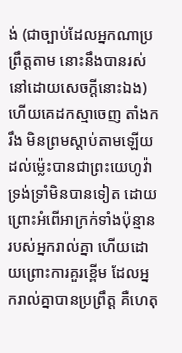ង់ (ជាច្បាប់ដែលអ្នកណាប្រព្រឹត្តតាម នោះនឹងបានរស់នៅដោយសេចក្ដីនោះឯង) ហើយគេដកស្មាចេញ តាំងករឹង មិនព្រមស្តាប់តាមឡើយ
ដល់ម៉្លេះបានជាព្រះយេហូវ៉ាទ្រង់ទ្រាំមិនបានទៀត ដោយព្រោះអំពើអាក្រក់ទាំងប៉ុន្មានរបស់អ្នករាល់គ្នា ហើយដោយព្រោះការគួរខ្ពើម ដែលអ្នករាល់គ្នាបានប្រព្រឹត្ត គឺហេតុ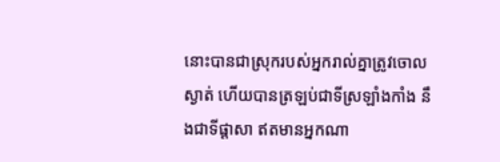នោះបានជាស្រុករបស់អ្នករាល់គ្នាត្រូវចោលស្ងាត់ ហើយបានត្រឡប់ជាទីស្រឡាំងកាំង នឹងជាទីផ្តាសា ឥតមានអ្នកណា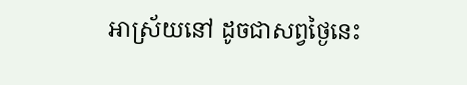អាស្រ័យនៅ ដូចជាសព្វថ្ងៃនេះ